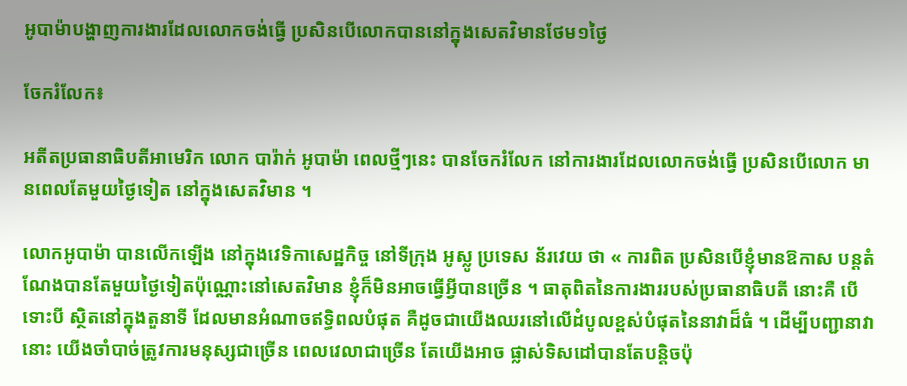អូបាម៉ាបង្ហាញការងារដែលលោកចង់ធ្វើ ប្រសិនបើលោកបាននៅក្នុងសេតវិមានថែម១ថ្ងៃ

ចែករំលែក៖

អតីតប្រធានាធិបតីអាមេរិក លោក បារ៉ាក់ អូបាម៉ា ពេលថ្មីៗនេះ បានចែករំលែក នៅការងារដែលលោកចង់ធ្វើ ប្រសិនបើលោក មានពេលតែមួយថ្ងៃទៀត នៅក្នុងសេតវិមាន ។

លោកអូបាម៉ា បានលើកឡើង នៅក្នុងវេទិកាសេដ្ឋកិច្ច នៅទីក្រុង អូស្លូ ប្រទេស ន័រវេយ ថា « ការពិត ប្រសិនបើខ្ញុំមានឱកាស បន្តតំណែងបានតែមួយថ្ងៃទៀតប៉ុណ្ណោះនៅសេតវិមាន ខ្ញុំក៏មិនអាចធ្វើអ្វីបានច្រើន ។ ធាតុពិតនៃការងាររបស់ប្រធានាធិបតី នោះគឺ បើទោះបី ស្ថិតនៅក្នុងតួនាទី ដែលមានអំណាចឥទ្ធិពលបំផុត គឺដូចជាយើងឈរនៅលើដំបូលខ្ពស់បំផុតនៃនាវាដ៏ធំ ។ ដើម្បីបញ្ជានាវានោះ យើងចាំបាច់ត្រូវការមនុស្សជាច្រើន ពេលវេលាជាច្រើន តែយើងអាច ផ្លាស់ទិសដៅបានតែបន្តិចប៉ុ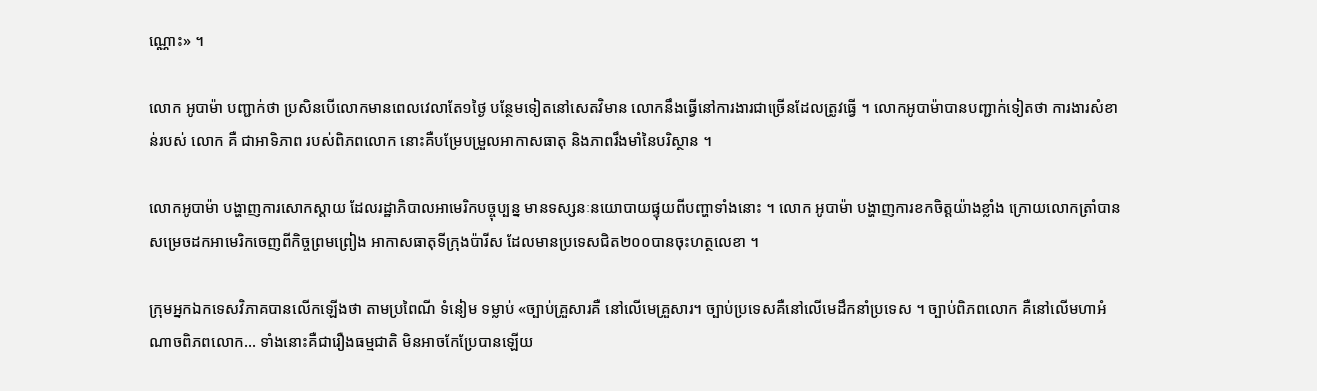ណ្ណោះ» ។

លោក អូបាម៉ា បញ្ជាក់ថា ប្រសិនបើលោកមានពេលវេលាតែ១ថ្ងៃ បន្ថែមទៀតនៅសេតវិមាន លោកនឹងធ្វើនៅការងារជាច្រើនដែលត្រូវធ្វើ ។ លោកអូបាម៉ាបានបញ្ជាក់ទៀតថា ការងារសំខាន់របស់ លោក គឺ ជាអាទិភាព របស់ពិភពលោក នោះគឺបម្រែបម្រួលអាកាសធាតុ និងភាពរឹងមាំនៃបរិស្ថាន ។

លោកអូបាម៉ា បង្ហាញការសោកស្តាយ ដែលរដ្ឋាភិបាលអាមេរិកបច្ចុប្បន្ន មានទស្សនៈនយោបាយផ្ទុយពីបញ្ហាទាំងនោះ ។ លោក អូបាម៉ា បង្ហាញការខកចិត្តយ៉ាងខ្លាំង ក្រោយលោកត្រាំបានសម្រេចដកអាមេរិកចេញពីកិច្ចព្រមព្រៀង អាកាសធាតុទីក្រុងប៉ារីស ដែលមានប្រទេសជិត២០០បានចុះហត្ថលេខា ។

ក្រុមអ្នកឯកទេសវិភាគបានលើកឡើងថា តាមប្រពៃណី ទំនៀម ទម្លាប់ «ច្បាប់គ្រួសារគឺ នៅលើមេគ្រួសារ។ ច្បាប់ប្រទេសគឺនៅលើមេដឹកនាំប្រទេស ។ ច្បាប់ពិភពលោក គឺនៅលើមហាអំណាចពិភពលោក… ទាំងនោះគឺជារឿងធម្មជាតិ មិនអាចកែប្រែបានឡើយ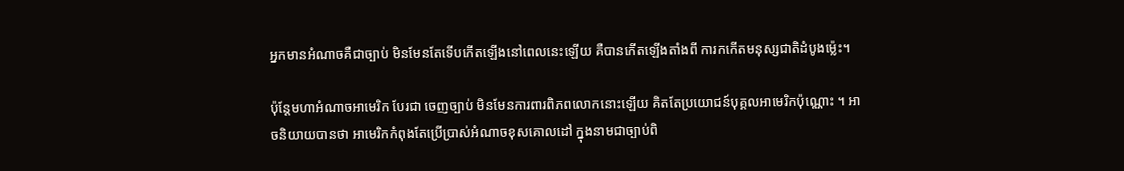អ្នកមានអំណាចគឺជាច្បាប់ មិនមែនតែទើបកើតឡើងនៅពេលនេះឡើយ គឺបានកើតឡើងតាំងពី ការកកើតមនុស្សជាតិដំបូងម៉្លេះ។

ប៉ុន្តែមហាអំណាចអាមេរិក បែរជា ចេញច្បាប់ មិនមែនការពារពិភពលោកនោះឡើយ គិតតែប្រយោជន៍បុគ្គលអាមេរិកប៉ុណ្ណោះ ។ អាចនិយាយបានថា អាមេរិកកំពុងតែប្រើប្រាស់អំណាចខុសគោលដៅ ក្នុងនាមជាច្បាប់ពិ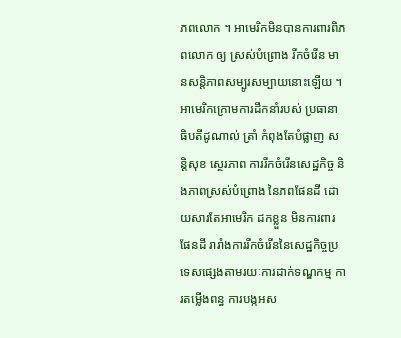ភពលោក ។ អាមេរិកមិនបានការពារពិភពលោក ឲ្យ ស្រស់បំព្រោង រីកចំរើន មានសន្តិភាពសម្បូរសម្បាយនោះឡើយ ។ អាមេរិកក្រោមការដឹកនាំរបស់ ប្រធានាធិបតីដូណាល់ ត្រាំ កំពុងតែបំផ្លាញ សន្តិសុខ ស្ថេរភាព ការរីកចំរើនសេដ្ឋកិច្ច និងភាពស្រស់បំព្រោង នៃភពផែនដី ដោយសារតែអាមេរិក ដកខ្លួន មិនការពារផែនដី រារាំងការរីកចំរើននៃសេដ្ឋកិច្ចប្រទេសផ្សេងតាមរយៈការដាក់ទណ្ឌកម្ម ការតម្លើងពន្ធ ការបង្កអស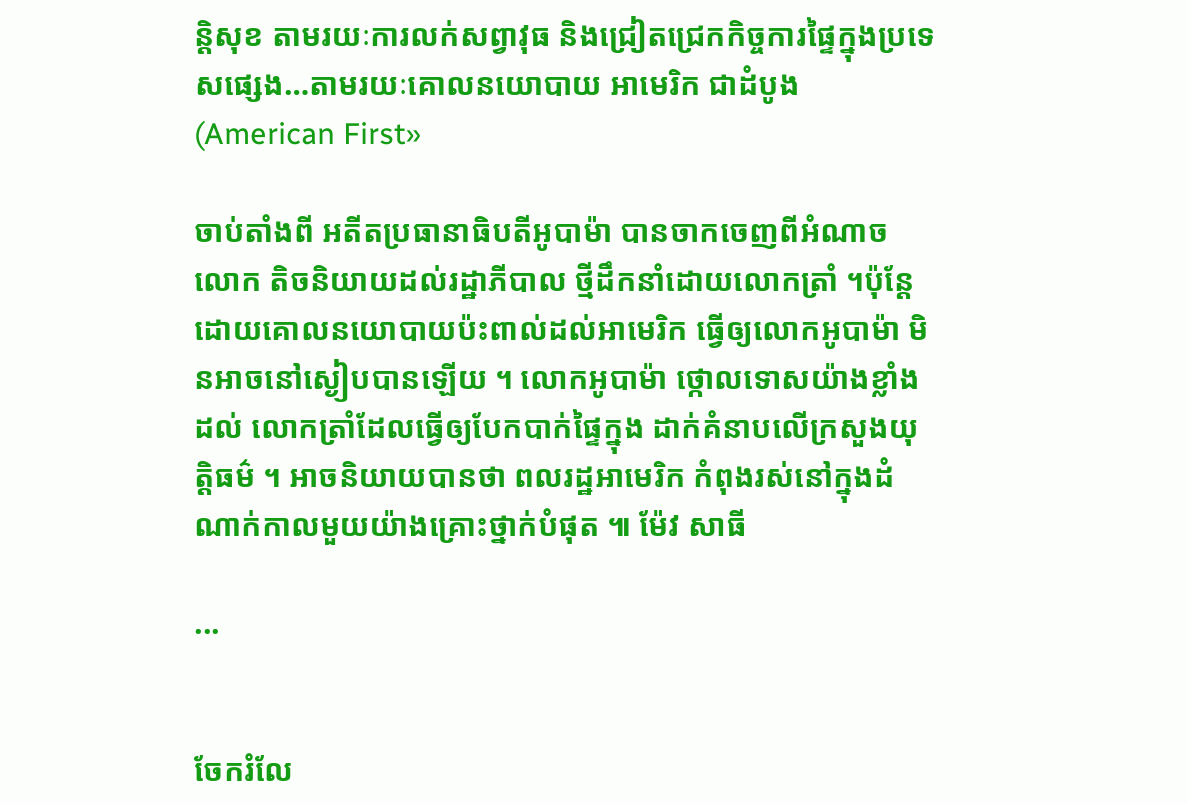ន្តិសុខ តាមរយៈការលក់សព្វាវុធ និងជ្រៀតជ្រេកកិច្ចការផ្ទៃក្នុងប្រទេសផ្សេង…តាមរយៈគោលនយោបាយ អាមេរិក ជាដំបូង (American First»

ចាប់តាំងពី អតីតប្រធានាធិបតីអូបាម៉ា បានចាកចេញពីអំណាច លោក តិចនិយាយដល់រដ្ឋាភីបាល ថ្មីដឹកនាំដោយលោកត្រាំ ។ប៉ុន្តែ ដោយគោលនយោបាយប៉ះពាល់ដល់អាមេរិក ធ្វើឲ្យលោកអូបាម៉ា មិនអាចនៅស្ងៀបបានឡើយ ។ លោកអូបាម៉ា ថ្កោលទោសយ៉ាងខ្លាំង ដល់ លោកត្រាំដែលធ្វើឲ្យបែកបាក់ផ្ទៃក្នុង ដាក់គំនាបលើក្រសួងយុត្តិធម៌ ។ អាចនិយាយបានថា ពលរដ្ឋអាមេរិក កំពុងរស់នៅក្នុងដំណាក់កាលមួយយ៉ាងគ្រោះថ្នាក់បំផុត ៕ ម៉ែវ សាធី

...


ចែករំលែ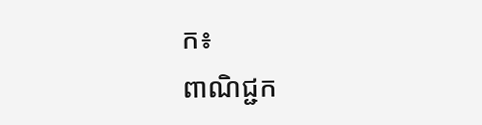ក៖
ពាណិជ្ជក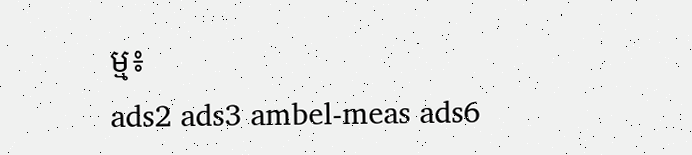ម្ម៖
ads2 ads3 ambel-meas ads6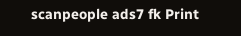scanpeople ads7 fk Print